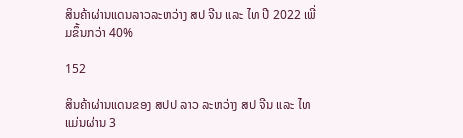ສິນຄ້າຜ່ານແດນລາວລະຫວ່າງ ສປ ຈີນ ແລະ ໄທ ປີ 2022 ເພີ່ມຂຶ້ນກວ່າ 40%

152

ສິນຄ້າຜ່ານແດນຂອງ ສປປ ລາວ ລະຫວ່າງ ສປ ຈີນ ແລະ ໄທ ແມ່ນຜ່ານ 3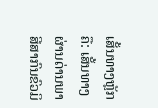ເສັ້ນທາງຫຼັກ ຄື: ເສັ້ນທາງຜ່ານດ່ານພາສີສາກົນຂົວມິ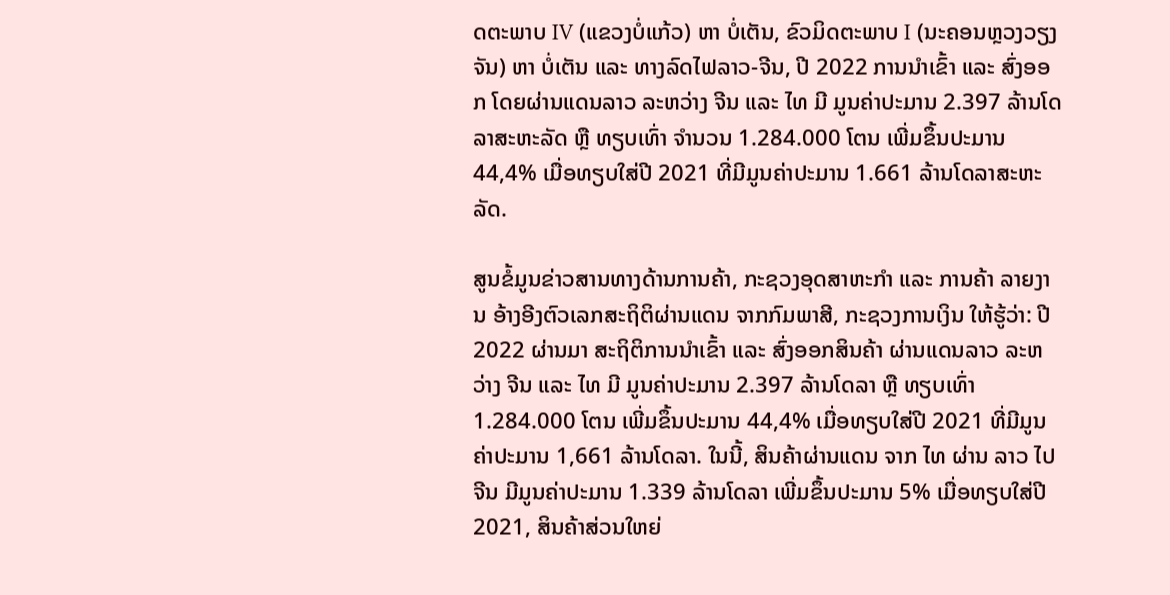ດຕະພາບ IV (ແຂວງບໍ່ແກ້ວ) ຫາ ບໍ່ເຕັນ, ຂົວມິດຕະພາບ I (ນະຄອນຫຼວງວຽງຈັນ) ຫາ ບໍ່ເຕັນ ແລະ ທາງລົດໄຟລາວ-ຈີນ, ປີ 2022 ການນໍາເຂົ້າ ແລະ ສົ່ງອອກ ໂດຍຜ່ານແດນລາວ ລະຫວ່າງ ຈີນ ແລະ ໄທ ມີ ມູນຄ່າປະມານ 2.397 ລ້ານໂດລາສະຫະລັດ ຫຼື ທຽບເທົ່າ ຈຳນວນ 1.284.000 ໂຕນ ເພີ່ມຂຶ້ນປະມານ 44,4% ເມື່ອທຽບໃສ່ປີ 2021 ທີ່ມີມູນຄ່າປະມານ 1.661 ລ້ານໂດລາສະຫະລັດ.

ສູນຂໍ້ມູນຂ່າວສານທາງດ້ານການຄ້າ, ກະຊວງອຸດສາຫະກຳ ແລະ ການຄ້າ ລາຍງານ ອ້າງອີງຕົວເລກສະຖິຕິຜ່ານແດນ ຈາກກົມພາສີ, ກະຊວງການເງິນ ໃຫ້ຮູ້ວ່າ: ປີ 2022 ຜ່ານມາ ສະຖິຕິການນໍາເຂົ້າ ແລະ ສົ່ງອອກສິນຄ້າ ຜ່ານແດນລາວ ລະຫວ່າງ ຈີນ ແລະ ໄທ ມີ ມູນຄ່າປະມານ 2.397 ລ້ານໂດລາ ຫຼື ທຽບເທົ່າ 1.284.000 ໂຕນ ເພີ່ມຂຶ້ນປະມານ 44,4% ເມື່ອທຽບໃສ່ປີ 2021 ທີ່ມີມູນຄ່າປະມານ 1,661 ລ້ານໂດລາ. ໃນນີ້, ສິນຄ້າຜ່ານແດນ ຈາກ ໄທ ຜ່ານ ລາວ ໄປ ຈີນ ມີມູນຄ່າປະມານ 1.339 ລ້ານໂດລາ ເພີ່ມຂຶ້ນປະມານ 5% ເມື່ອທຽບໃສ່ປີ 2021, ສິນຄ້າສ່ວນໃຫຍ່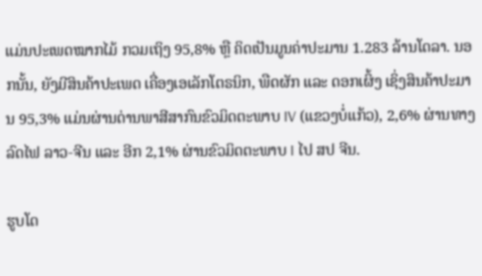ແມ່ນປະເພດໝາກໄມ້ ກວມເຖິງ 95,8% ຫຼື ຄິດເປັນມູນຄ່າປະມານ 1.283 ລ້ານໂດລາ. ນອກນັ້ນ, ຍັງມີສິນຄ້າປະເພດ ເຄື່ອງເອເລັກໂຕຣນິກ, ພືດຜັກ ແລະ ດອກເຜິ້ງ ເຊິ່ງສິນຄ້າປະມານ 95,3% ແມ່ນຜ່ານດ່ານພາສີສາກົນຂົວມິດຕະພາບ IV (ແຂວງບໍ່ແກ້ວ), 2,6% ຜ່ານທາງລົດໄຟ ລາວ-ຈີນ ແລະ ອີກ 2,1% ຜ່ານຂົວມິດຕະພາບ I ໄປ ສປ ຈີນ.

ຮູບໂດ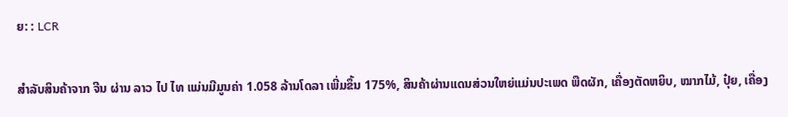ຍ: : LCR

ສຳລັບສິນຄ້າຈາກ ຈີນ ຜ່ານ ລາວ ໄປ ໄທ ແມ່ນມີມູນຄ່າ 1.058 ລ້ານໂດລາ ເພີ່ມຂຶ້ນ 175%, ສິນຄ້າຜ່ານແດນສ່ວນໃຫຍ່ແມ່ນປະເພດ ພືດຜັກ, ເຄື່ອງຕັດຫຍິບ, ໝາກໄມ້, ປຸ໋ຍ, ເຄື່ອງ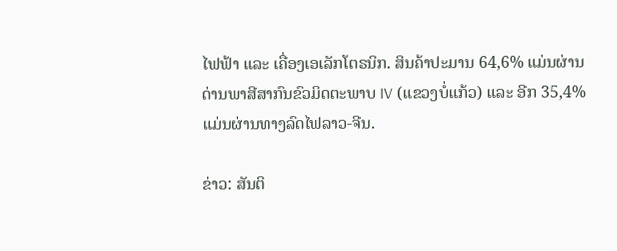ໄຟຟ້າ ແລະ ເຄື່ອງເອເລັກໂຕຣນິກ. ສິນຄ້າປະມານ 64,6% ແມ່ນຜ່ານດ່ານພາສີສາກົນຂົວມິດຕະພາບ IV (ແຂວງບໍ່ແກ້ວ) ແລະ ອີກ 35,4% ແມ່ນຜ່ານທາງລົດໄຟລາວ-ຈີນ.

ຂ່າວ: ສັນຕິ